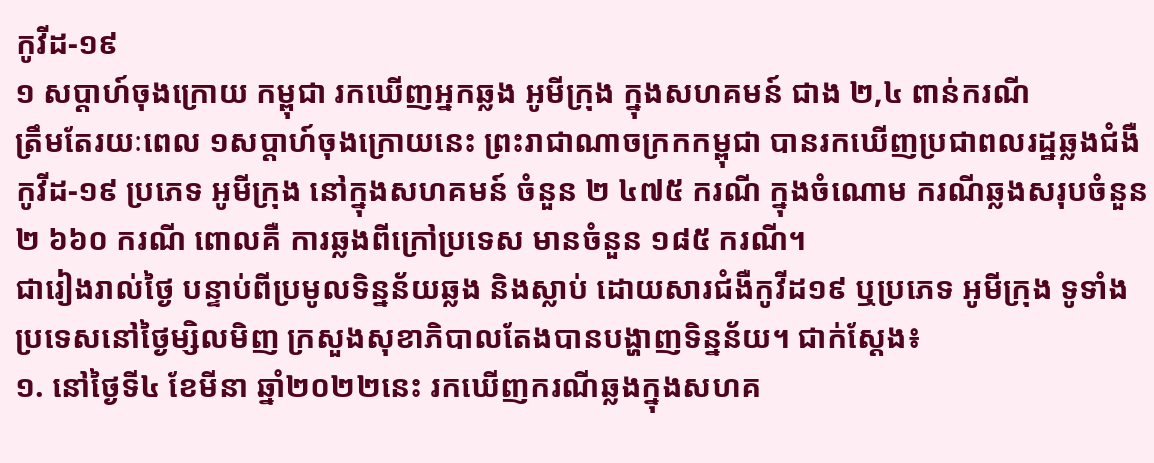កូវីដ-១៩
១ សប្ដាហ៍ចុងក្រោយ កម្ពុជា រកឃើញអ្នកឆ្លង អូមីក្រុង ក្នុងសហគមន៍ ជាង ២,៤ ពាន់ករណី
ត្រឹមតែរយៈពេល ១សប្ដាហ៍ចុងក្រោយនេះ ព្រះរាជាណាចក្រកកម្ពុជា បានរកឃើញប្រជាពលរដ្ឋឆ្លងជំងឺកូវីដ-១៩ ប្រភេទ អូមីក្រុង នៅក្នុងសហគមន៍ ចំនួន ២ ៤៧៥ ករណី ក្នុងចំណោម ករណីឆ្លងសរុបចំនួន ២ ៦៦០ ករណី ពោលគឺ ការឆ្លងពីក្រៅប្រទេស មានចំនួន ១៨៥ ករណី។
ជារៀងរាល់ថ្ងៃ បន្ទាប់ពីប្រមូលទិន្នន័យឆ្លង និងស្លាប់ ដោយសារជំងឺកូវីដ១៩ ឬប្រភេទ អូមីក្រុង ទូទាំងប្រទេសនៅថ្ងៃម្សិលមិញ ក្រសួងសុខាភិបាលតែងបានបង្ហាញទិន្នន័យ។ ជាក់ស្ដែង៖
១. នៅថ្ងៃទី៤ ខែមីនា ឆ្នាំ២០២២នេះ រកឃើញករណីឆ្លងក្នុងសហគ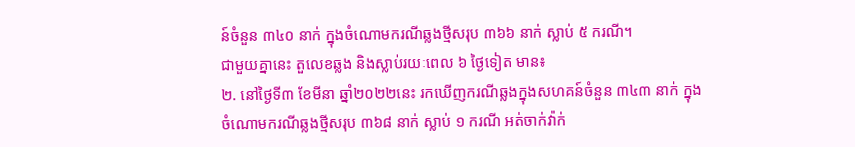ន៍ចំនួន ៣៤០ នាក់ ក្នុងចំណោមករណីឆ្លងថ្មីសរុប ៣៦៦ នាក់ ស្លាប់ ៥ ករណី។
ជាមួយគ្នានេះ តួលេខឆ្លង និងស្លាប់រយៈពេល ៦ ថ្ងៃទៀត មាន៖
២. នៅថ្ងៃទី៣ ខែមីនា ឆ្នាំ២០២២នេះ រកឃើញករណីឆ្លងក្នុងសហគន៍ចំនួន ៣៤៣ នាក់ ក្នុងចំណោមករណីឆ្លងថ្មីសរុប ៣៦៨ នាក់ ស្លាប់ ១ ករណី អត់ចាក់វ៉ាក់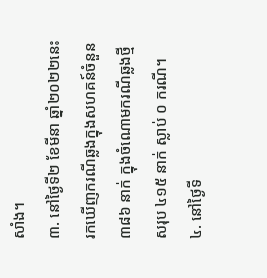សាំង។
៣. នៅថ្ងៃទី២ ខែមីនា ឆ្នាំ២០២២នេះ រកឃើញករណីឆ្លងក្នុងសហគន៍ចំនួន ៣៨៦ នាក់ ក្នុងចំណោមករណីឆ្លងថ្មីសរុប ៤១៥ នាក់ ស្លាប់ ០ ករណី។
៤. នៅថ្ងៃទី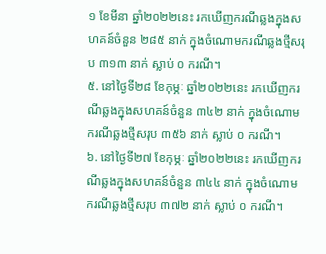១ ខែមីនា ឆ្នាំ២០២២នេះ រកឃើញករណីឆ្លងក្នុងសហគន៍ចំនួន ២៨៥ នាក់ ក្នុងចំណោមករណីឆ្លងថ្មីសរុប ៣១៣ នាក់ ស្លាប់ ០ ករណី។
៥. នៅថ្ងៃទី២៨ ខែកុម្ភៈ ឆ្នាំ២០២២នេះ រកឃើញករណីឆ្លងក្នុងសហគន៍ចំនួន ៣៤២ នាក់ ក្នុងចំណោមករណីឆ្លងថ្មីសរុប ៣៥៦ នាក់ ស្លាប់ ០ ករណី។
៦. នៅថ្ងៃទី២៧ ខែកុម្ភៈ ឆ្នាំ២០២២នេះ រកឃើញករណីឆ្លងក្នុងសហគន៍ចំនួន ៣៤៤ នាក់ ក្នុងចំណោមករណីឆ្លងថ្មីសរុប ៣៧២ នាក់ ស្លាប់ ០ ករណី។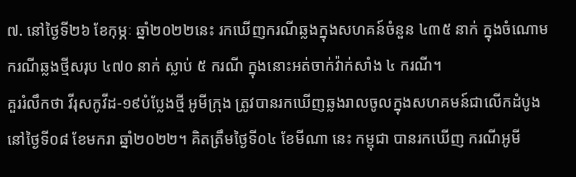៧. នៅថ្ងៃទី២៦ ខែកុម្ភៈ ឆ្នាំ២០២២នេះ រកឃើញករណីឆ្លងក្នុងសហគន៍ចំនួន ៤៣៥ នាក់ ក្នុងចំណោមករណីឆ្លងថ្មីសរុប ៤៧០ នាក់ ស្លាប់ ៥ ករណី ក្នុងនោះអត់ចាក់វ៉ាក់សាំង ៤ ករណី។
គួររំលឹកថា វីរុសកូវីដ-១៩បំប្លែងថ្មី អូមីក្រុង ត្រូវបានរកឃើញឆ្លងរាលចូលក្នុងសហគមន៍ជាលើកដំបូង នៅថ្ងៃទី០៨ ខែមករា ឆ្នាំ២០២២។ គិតត្រឹមថ្ងៃទី០៤ ខែមីណា នេះ កម្ពុជា បានរកឃើញ ករណីអូមី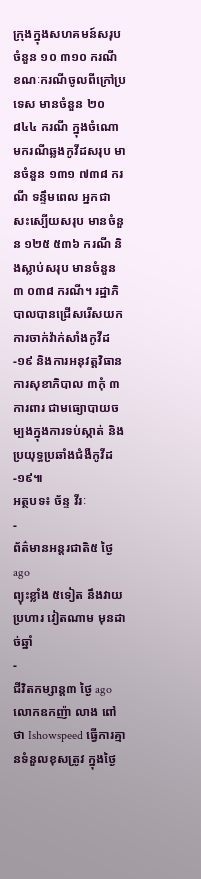ក្រុងក្នុងសហគមន៍សរុបចំនួន ១០ ៣១០ ករណី ខណៈករណីចូលពីក្រៅប្រទេស មានចំនួន ២០ ៨៤៤ ករណី ក្នុងចំណោមករណីឆ្លងកូវីដសរុប មានចំនួន ១៣១ ៧៣៨ ករណី ទន្ទឹមពេល អ្នកជាសះស្បើយសរុប មានចំនួន ១២៥ ៥៣៦ ករណី និងស្លាប់សរុប មានចំនួន ៣ ០៣៨ ករណី។ រដ្ឋាភិបាលបានជ្រើសរើសយកការចាក់វ៉ាក់សាំងកូវីដ-១៩ និងការអនុវត្តវិធានការសុខាភិបាល ៣កុំ ៣ការពារ ជាមធ្យោបាយចម្បងក្នុងការទប់ស្កាត់ និងប្រយុទ្ធប្រឆាំងជំងឺកូវីដ-១៩៕
អត្ថបទ៖ ច័ន្ទ វីរៈ
-
ព័ត៌មានអន្ដរជាតិ៥ ថ្ងៃ ago
ព្យុះខ្លាំង ៥ទៀត នឹងវាយប្រហារ វៀតណាម មុនដាច់ឆ្នាំ
-
ជីវិតកម្សាន្ដ៣ ថ្ងៃ ago
លោកឧកញ៉ា លាង ពៅ ថា Ishowspeed ធ្វើការគ្មានទំនួលខុសត្រូវ ក្នុងថ្ងៃ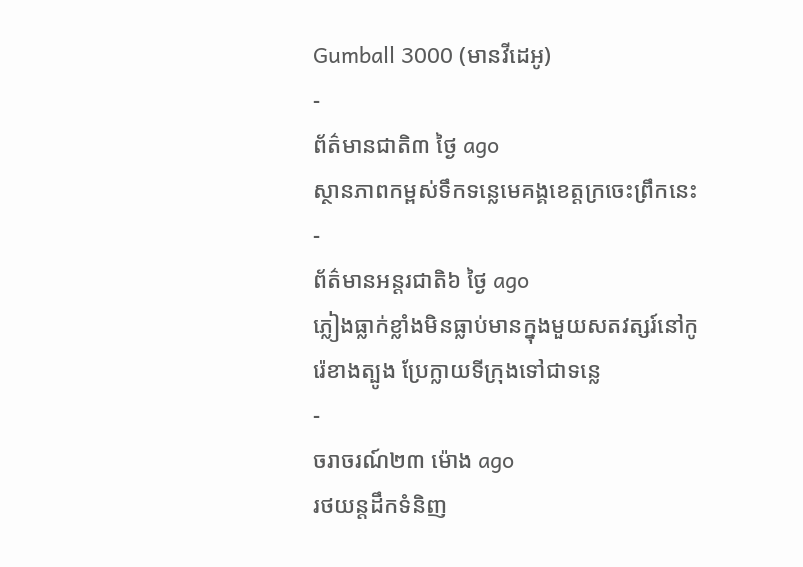Gumball 3000 (មានវីដេអូ)
-
ព័ត៌មានជាតិ៣ ថ្ងៃ ago
ស្ថានភាពកម្ពស់ទឹកទន្លេមេគង្គខេត្តក្រចេះព្រឹកនេះ
-
ព័ត៌មានអន្ដរជាតិ៦ ថ្ងៃ ago
ភ្លៀងធ្លាក់ខ្លាំងមិនធ្លាប់មានក្នុងមួយសតវត្សរ៍នៅកូរ៉េខាងត្បូង ប្រែក្លាយទីក្រុងទៅជាទន្លេ
-
ចរាចរណ៍២៣ ម៉ោង ago
រថយន្តដឹកទំនិញ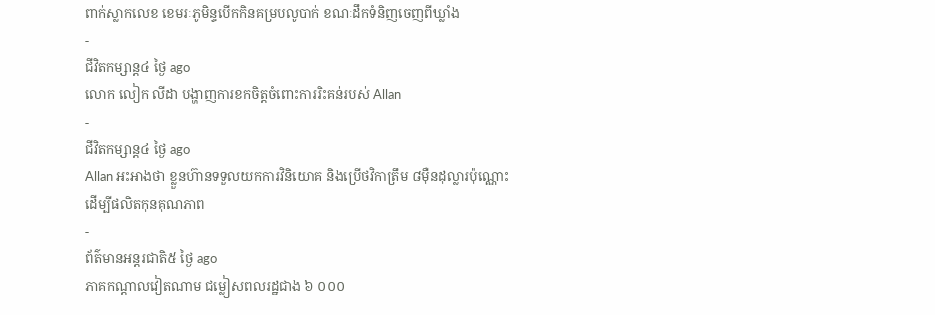ពាក់ស្លាកលេខ ខេមរៈភូមិន្ទបើកកិនគម្របលូបាក់ ខណៈដឹកទំនិញចេញពីឃ្លាំង
-
ជីវិតកម្សាន្ដ៤ ថ្ងៃ ago
លោក លៀក លីដា បង្ហាញការខកចិត្តចំពោះការរិះគន់របស់ Allan
-
ជីវិតកម្សាន្ដ៤ ថ្ងៃ ago
Allan អះអាងថា ខ្លួនហ៊ានទទួលយកការវិនិយោគ និងប្រើថវិកាត្រឹម ៨មុឺនដុល្លារប៉ុណ្ណោះ ដើម្បីផលិតកុនគុណភាព
-
ព័ត៌មានអន្ដរជាតិ៥ ថ្ងៃ ago
ភាគកណ្តាលវៀតណាម ជម្លៀសពលរដ្ឋជាង ៦ ០០០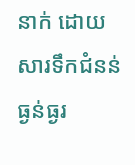នាក់ ដោយសារទឹកជំនន់ធ្ងន់ធ្ងរ